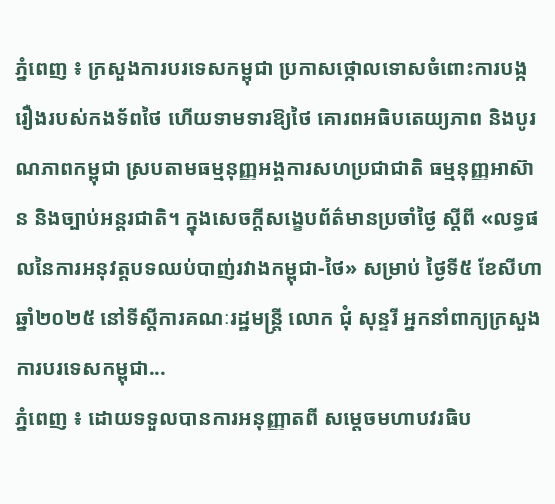ភ្នំពេញ ៖ ក្រសួងការបរទេសកម្ពុជា ប្រកាសថ្កោលទោសចំពោះការបង្ករឿងរបស់កងទ័ពថៃ ហើយទាមទារឱ្យថៃ គោរពអធិបតេយ្យភាព និងបូរណភាពកម្ពុជា ស្របតាមធម្មនុញ្ញអង្គការសហប្រជាជាតិ ធម្មនុញ្ញអាស៊ាន និងច្បាប់អន្តរជាតិ។ ក្នុងសេចក្តីសង្ខេបព័ត៌មានប្រចាំថ្ងៃ ស្តីពី «លទ្ធផលនៃការអនុវត្តបទឈប់បាញ់រវាងកម្ពុជា-ថៃ» សម្រាប់ ថ្ងៃទី៥ ខែសីហា ឆ្នាំ២០២៥ នៅទីស្តីការគណៈរដ្ឋមន្ត្រី លោក ជុំ សុន្ទរី អ្នកនាំពាក្យក្រសួងការបរទេសកម្ពុជា...
ភ្នំពេញ ៖ ដោយទទួលបានការអនុញ្ញាតពី សម្តេចមហាបវរធិប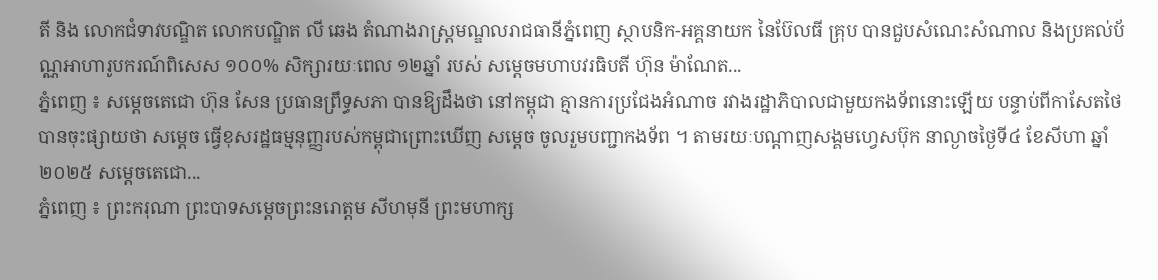តី និង លោកជំទាវបណ្ឌិត លោកបណ្ឌិត លី ឆេង តំណាងរាស្ដ្រមណ្ឌលរាជធានីភ្នំពេញ ស្ថាបនិក-អគ្គនាយក នៃប៊ែលធី គ្រុប បានជួបសំណេះសំណាល និងប្រគល់ប័ណ្ណអាហារូបករណ៍ពិសេស ១០០% សិក្សារយៈពេល ១២ឆ្នាំ របស់ សម្តេចមហាបវរធិបតី ហ៊ុន ម៉ាណែត...
ភ្នំពេញ ៖ សម្ដេចតេជោ ហ៊ុន សែន ប្រធានព្រឹទ្ធសភា បានឱ្យដឹងថា នៅកម្ពុជា គ្មានការប្រជែងអំណាច រវាងរដ្ឋាភិបាលជាមួយកងទ័ពនោះឡើយ បន្ទាប់ពីកាសែតថៃ បានចុះផ្សាយថា សម្ដេច ធ្វើខុសរដ្ឋធម្មនុញ្ញរបស់កម្ពុជាព្រោះឃើញ សម្ដេច ចូលរួមបញ្ជាកងទ័ព ។ តាមរយៈបណ្ដាញសង្គមហ្វេសប៊ុក នាល្ងាចថ្ងៃទី៤ ខែសីហា ឆ្នាំ២០២៥ សម្ដេចតេជោ...
ភ្នំពេញ ៖ ព្រះករុណា ព្រះបាទសម្តេចព្រះនរោត្តម សីហមុនី ព្រះមហាក្ស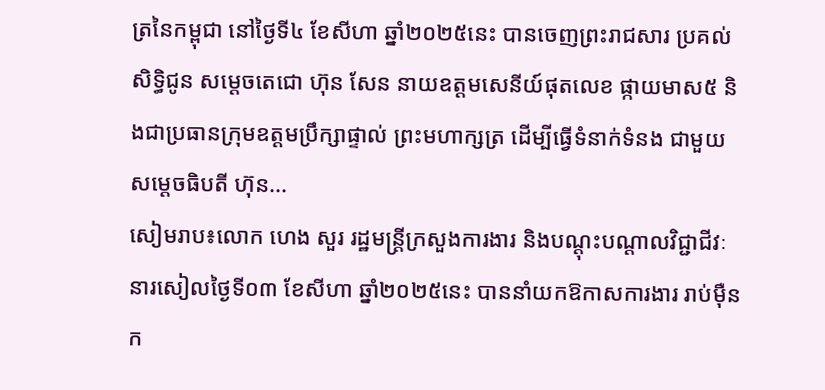ត្រនៃកម្ពុជា នៅថ្ងៃទី៤ ខែសីហា ឆ្នាំ២០២៥នេះ បានចេញព្រះរាជសារ ប្រគល់សិទ្ធិជូន សម្តេចតេជោ ហ៊ុន សែន នាយឧត្តមសេនីយ៍ផុតលេខ ផ្កាយមាស៥ និងជាប្រធានក្រុមឧត្តមប្រឹក្សាផ្ទាល់ ព្រះមហាក្សត្រ ដើម្បីធ្វើទំនាក់ទំនង ជាមួយ សម្តេចធិបតី ហ៊ុន...
សៀមរាប៖លោក ហេង សួរ រដ្ឋមន្ត្រីក្រសួងការងារ និងបណ្ដុះបណ្ដាលវិជ្ជាជីវៈ នារសៀលថ្ងៃទី០៣ ខែសីហា ឆ្នាំ២០២៥នេះ បាននាំយកឱកាសការងារ រាប់ម៉ឺនក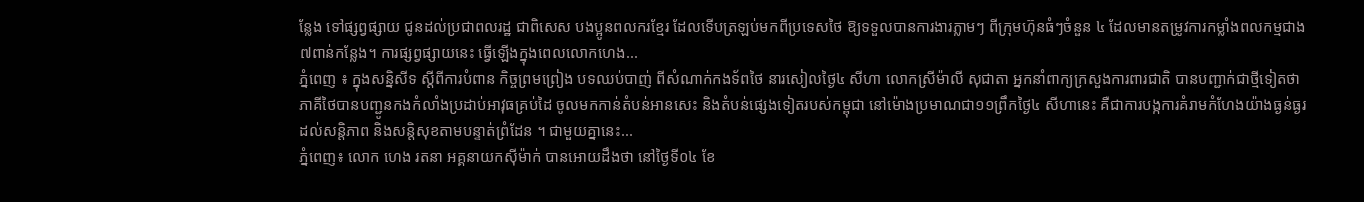ន្លែង ទៅផ្សព្វផ្សាយ ជូនដល់ប្រជាពលរដ្ឋ ជាពិសេស បងប្អូនពលករខ្មែរ ដែលទើបត្រឡប់មកពីប្រទេសថៃ ឱ្យទទួលបានការងារភ្លាមៗ ពីក្រុមហ៊ុនធំៗចំនួន ៤ ដែលមានតម្រូវការកម្លាំងពលកម្មជាង ៧ពាន់កន្លែង។ ការផ្សព្វផ្សាយនេះ ធ្វើឡើងក្នុងពេលលោកហេង...
ភ្នំពេញ ៖ ក្នុងសន្និសីទ ស្តីពីការបំពាន កិច្ចព្រមព្រៀង បទឈប់បាញ់ ពីសំណាក់កងទ័ពថៃ នារសៀលថ្ងៃ៤ សីហា លោកស្រីម៉ាលី សុជាតា អ្នកនាំពាក្យក្រសួងការពារជាតិ បានបញ្ជាក់ជាថ្មីទៀតថា ភាគីថៃបានបញ្ជូនកងកំលាំងប្រដាប់អាវុធគ្រប់ដៃ ចូលមកកាន់តំបន់អានសេះ និងតំបន់ផ្សេងទៀតរបស់កម្ពុជា នៅម៉ោងប្រមាណជា១១ព្រឹកថ្ងៃ៤ សីហានេះ គឺជាការបង្កការគំរាមកំហែងយ៉ាងធ្ងន់ធ្ងរដល់សន្តិភាព និងសន្តិសុខតាមបន្ទាត់ព្រំដែន ។ ជាមួយគ្នានេះ...
ភ្នំពេញ៖ លោក ហេង រតនា អគ្គនាយកស៊ីម៉ាក់ បានអោយដឹងថា នៅថ្ងៃទី០៤ ខែ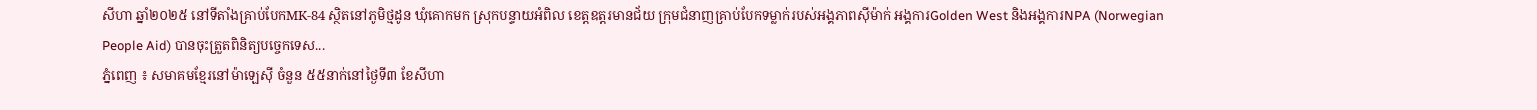សីហា ឆ្នាំ២០២៥ នៅទីតាំងគ្រាប់បែកMK-84 ស្ថិតនៅភូមិថ្មដូន ឃុំគោកមក ស្រុកបន្ទាយអំពិល ខេត្តឧត្តរមានជ័យ ក្រុមជំនាញគ្រាប់បែកទម្លាក់របស់អង្គភាពសុីម៉ាក់ អង្គការGolden West និងអង្គការNPA (Norwegian People Aid) បានចុះត្រួតពិនិត្យបច្ចេកទេស...
ភ្នំពេញ ៖ សមាគមខ្មែរនៅម៉ាឡេស៊ី ចំនួន ៥៥នាក់នៅថ្ងៃទី៣ ខែសីហា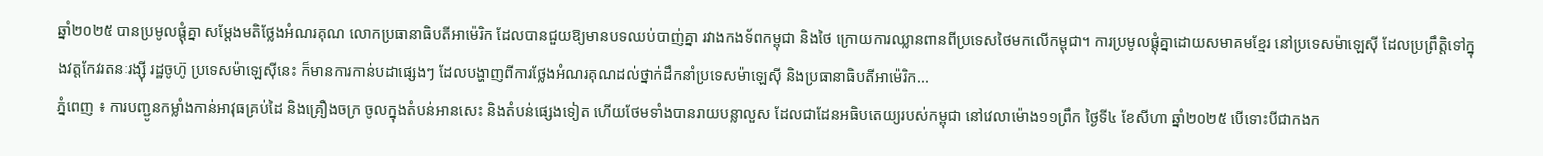ឆ្នាំ២០២៥ បានប្រមូលផ្តុំគ្នា សម្តែងមតិថ្លែងអំណរគុណ លោកប្រធានាធិបតីអាម៉េរិក ដែលបានជួយឱ្យមានបទឈប់បាញ់គ្នា រវាងកងទ័ពកម្ពុជា និងថៃ ក្រោយការឈ្លានពានពីប្រទេសថៃមកលើកម្ពុជា។ ការប្រមូលផ្តុំគ្នាដោយសមាគមខ្មែរ នៅប្រទេសម៉ាឡេស៊ី ដែលប្រព្រឹត្តិទៅក្នុងវត្តកែវរតនៈរង្ស៊ី រដ្ឋចូហ៊ូ ប្រទេសម៉ាឡេស៊ីនេះ ក៏មានការកាន់បដាផ្សេងៗ ដែលបង្ហាញពីការថ្លែងអំណរគុណដល់ថ្នាក់ដឹកនាំប្រទេសម៉ាឡេស៊ី និងប្រធានាធិបតីអាម៉េរិក...
ភ្នំពេញ ៖ ការបញ្ជូនកម្លាំងកាន់អាវុធគ្រប់ដៃ និងគ្រឿងចក្រ ចូលក្នុងតំបន់អានសេះ និងតំបន់ផ្សេងទៀត ហើយថែមទាំងបានរាយបន្លាលួស ដែលជាដែនអធិបតេយ្យរបស់កម្ពុជា នៅវេលាម៉ោង១១ព្រឹក ថ្ងៃទី៤ ខែសីហា ឆ្នាំ២០២៥ បើទោះបីជាកងក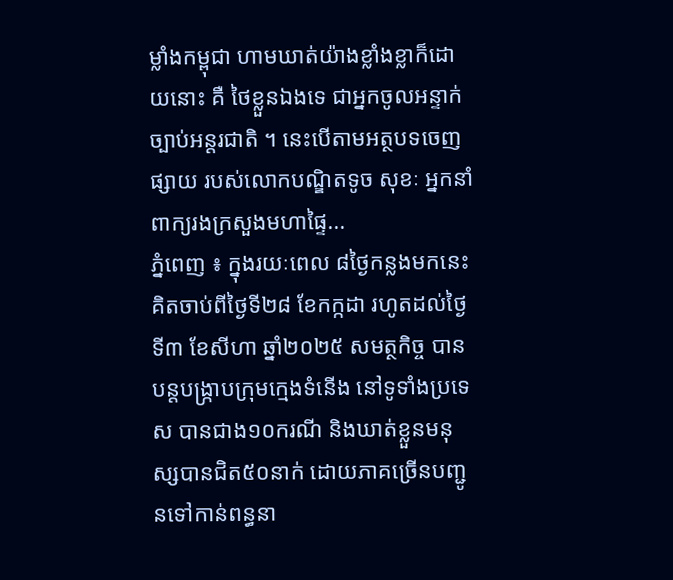ម្លាំងកម្ពុជា ហាមឃាត់យ៉ាងខ្លាំងខ្លាក៏ដោយនោះ គឺ ថៃខ្លួនឯងទេ ជាអ្នកចូលអន្ទាក់ច្បាប់អន្តរជាតិ ។ នេះបើតាមអត្ថបទចេញផ្សាយ របស់លោកបណ្ឌិតទូច សុខៈ អ្នកនាំពាក្យរងក្រសួងមហាផ្ទៃ...
ភ្នំពេញ ៖ ក្នុងរយៈពេល ៨ថ្ងៃកន្លងមកនេះ គិតចាប់ពីថ្ងៃទី២៨ ខែកក្កដា រហូតដល់ថ្ងៃទី៣ ខែសីហា ឆ្នាំ២០២៥ សមត្ថកិច្ច បានបន្តបង្ក្រាបក្រុមក្មេងទំនើង នៅទូទាំងប្រទេស បានជាង១០ករណី និងឃាត់ខ្លួនមនុស្សបានជិត៥០នាក់ ដោយភាគច្រើនបញ្ជូនទៅកាន់ពន្ធនា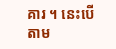គារ ។ នេះបើតាម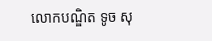លោកបណ្ឌិត ទូច សុ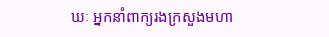ឃៈ អ្នកនាំពាក្យរងក្រសួងមហា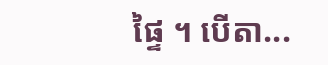ផ្ទៃ ។ បើតា...